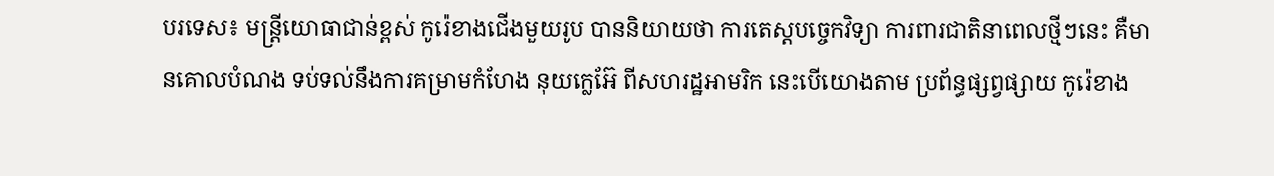បរទេស៖ មន្ត្រីយោធាជាន់ខ្ពស់ កូរ៉េខាងជើងមួយរូប បាននិយាយថា ការតេស្តបច្ចេកវិទ្យា ការពារជាតិនាពេលថ្មីៗនេះ គឺមានគោលបំណង ទប់ទល់នឹងការគម្រាមកំហែង នុយក្លេអ៊ែ ពីសហរដ្ឋអាមរិក នេះបើយោងតាម ប្រព័ន្ធផ្សព្វផ្សាយ កូរ៉េខាង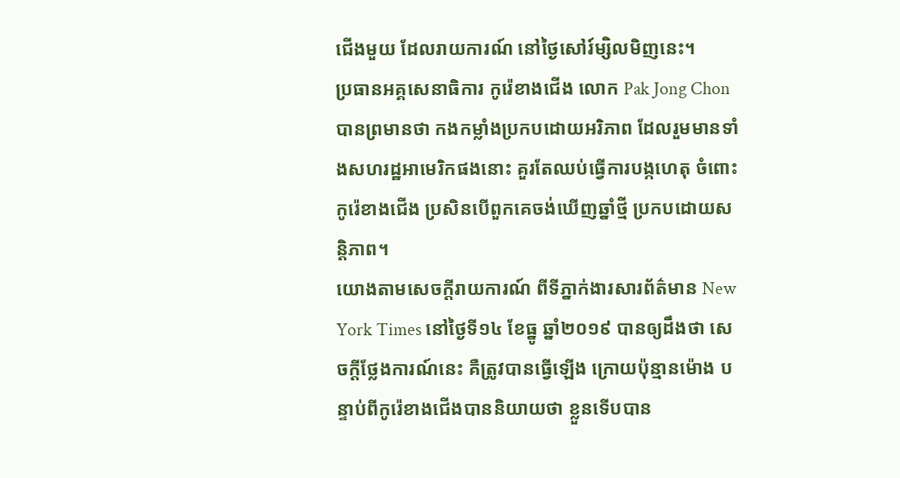ជើងមួយ ដែលរាយការណ៍ នៅថ្ងៃសៅរ៍ម្សិលមិញនេះ។
ប្រធានអគ្គសេនាធិការ កូរ៉េខាងជើង លោក Pak Jong Chon បានព្រមានថា កងកម្លាំងប្រកបដោយអរិភាព ដែលរួមមានទាំងសហរដ្ឋអាមេរិកផងនោះ គួរតែឈប់ធ្វើការបង្កហេតុ ចំពោះកូរ៉េខាងជើង ប្រសិនបើពួកគេចង់ឃើញឆ្នាំថ្មី ប្រកបដោយសន្តិភាព។
យោងតាមសេចក្តីរាយការណ៍ ពីទីភ្នាក់ងារសារព័ត៌មាន New York Times នៅថ្ងៃទី១៤ ខែធ្នូ ឆ្នាំ២០១៩ បានឲ្យដឹងថា សេចក្តីថ្លែងការណ៍នេះ គឺត្រូវបានធ្វើឡើង ក្រោយប៉ុន្មានម៉ោង បន្ទាប់ពីកូរ៉េខាងជើងបាននិយាយថា ខ្លួនទើបបាន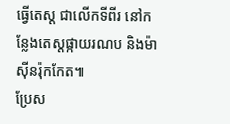ធ្វើតេស្ត ជាលើកទីពីរ នៅកន្លែងតេស្តផ្កាយរណប និងម៉ាស៊ីនរ៉ុកកែត៕
ប្រែស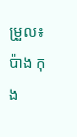ម្រួល៖ប៉ាង កុង